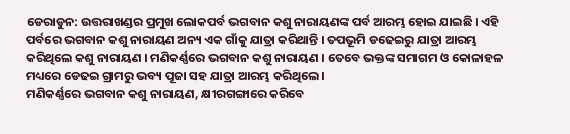ଡେରାଡୁନ: ଉତ୍ତରାଖଣ୍ଡର ପ୍ରମୁଖ ଲୋକପର୍ବ ଭଗବାନ କଶୁ ନାରାୟଣଙ୍କ ପର୍ବ ଆରମ୍ଭ ହୋଇ ଯାଇଛି । ଏହି ପର୍ବରେ ଭଗବାନ କଶୁ ନାରାୟଣ ଅନ୍ୟ ଏକ ଗାଁକୁ ଯାତ୍ରା କରିଥାନ୍ତି । ତପଭୂମି ଡଢେଇରୁ ଯାତ୍ରା ଆରମ୍ଭ କରିଥିଲେ କଶୁ ନାରାୟଣ । ମଣିକର୍ଣ୍ଣରେ ଭଗବାନ କଶୁ ନାରାୟଣ । ତେବେ ଭକ୍ତଙ୍କ ସମାଗମ ଓ କୋଳାହଳ ମଧ୍ୟରେ ଡେଢଇ ଗ୍ରାମରୁ ଭବ୍ୟ ପୂଜା ସହ ଯାତ୍ରା ଆରମ୍ଭ କରିଥିଲେ ।
ମଣିକର୍ଣ୍ଣରେ ଭଗବାନ କଶୁ ନାରାୟଣ, କ୍ଷୀରଗଙ୍ଗାରେ କରିବେ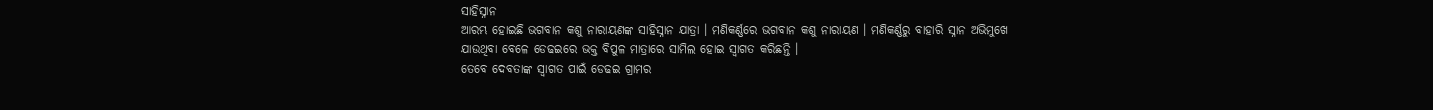ସାହିସ୍ନାନ
ଆରମ୍ଭ ହୋଇଛି ଭଗବାନ କଶୁ ନାରାୟଣଙ୍କ ସାହିସ୍ନାନ ଯାତ୍ରା । ମଣିକର୍ଣ୍ଣରେ ଭଗବାନ କଶୁ ନାରାୟଣ । ମଣିକର୍ଣ୍ଣରୁ ବାହାରି ସ୍ନାନ ଅଭିମୁଖେ ଯାଉଥିବା ବେଳେ ଡେଢଇରେ ଭକ୍ତ ବିପୁଳ ମାତ୍ରାରେ ସାମିଲ ହୋଇ ସ୍ବାଗତ କରିଛନ୍ତି ।
ତେବେ ଦେବତାଙ୍କ ସ୍ବାଗତ ପାଇଁ ଡେଢଇ ଗ୍ରାମର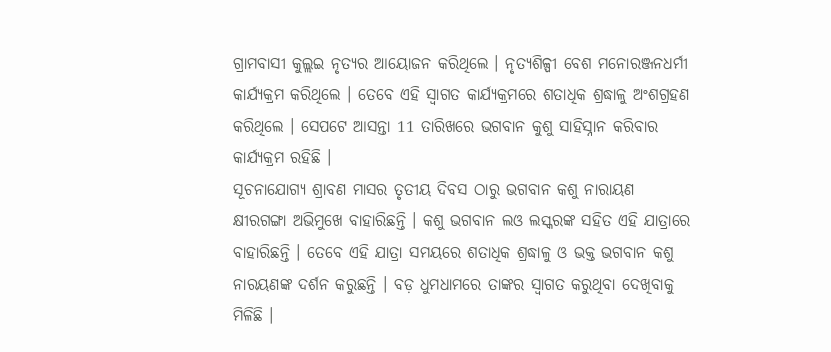ଗ୍ରାମବାସୀ କୁଲ୍ଲଇ ନୃତ୍ୟର ଆୟୋଜନ କରିଥିଲେ । ନୃତ୍ୟଶିଳ୍ପୀ ବେଶ ମନୋରଞ୍ଜନଧର୍ମୀ କାର୍ଯ୍ୟକ୍ରମ କରିଥିଲେ । ତେବେ ଏହି ସ୍ବାଗତ କାର୍ଯ୍ୟକ୍ରମରେ ଶତାଧିକ ଶ୍ରଦ୍ଧାଳୁ ଅଂଶଗ୍ରହଣ କରିଥିଲେ । ସେପଟେ ଆସନ୍ତା 11 ତାରିଖରେ ଭଗବାନ କୁଶୁ ସାହିସ୍ନାନ କରିବାର କାର୍ଯ୍ୟକ୍ରମ ରହିଛି ।
ସୂଚନାଯୋଗ୍ୟ ଶ୍ରାବଣ ମାସର ତୃତୀୟ ଦିବସ ଠାରୁ ଭଗବାନ କଶୁ ନାରାୟଣ କ୍ଷୀରଗଙ୍ଗା ଅଭିମୁଖେ ବାହାରିଛନ୍ତି । କଶୁ ଭଗବାନ ଲଓ ଲସ୍କରଙ୍କ ସହିତ ଏହି ଯାତ୍ରାରେ ବାହାରିଛନ୍ତି । ତେବେ ଏହି ଯାତ୍ରା ସମୟରେ ଶତାଧିକ ଶ୍ରଦ୍ଧାଳୁ ଓ ଭକ୍ତ ଭଗବାନ କଶୁ ନାରୟଣଙ୍କ ଦର୍ଶନ କରୁଛନ୍ତି । ବଡ଼ ଧୁମଧାମରେ ତାଙ୍କର ସ୍ବାଗତ କରୁଥିବା ଦେଖିବାକୁ ମିଳିଛି ।